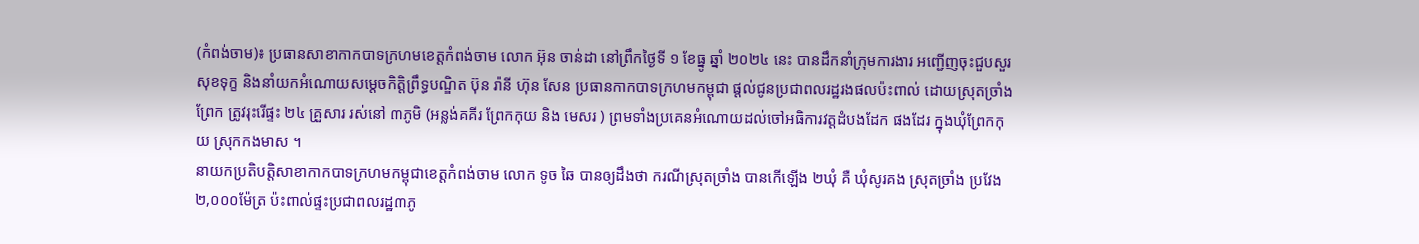(កំពង់ចាម)៖ ប្រធានសាខាកាកបាទក្រហមខេត្តកំពង់ចាម លោក អ៊ុន ចាន់ដា នៅព្រឹកថ្ងៃទី ១ ខែធ្នូ ឆ្នាំ ២០២៤ នេះ បានដឹកនាំក្រុមការងារ អញ្ជើញចុះជួបសួរសុខទុក្ខ និងនាំយកអំណោយសម្ដេចកិត្តិព្រឹទ្ធបណ្ឌិត ប៊ុន រ៉ានី ហ៊ុន សែន ប្រធានកាកបាទក្រហមកម្ពុជា ផ្តល់ជូនប្រជាពលរដ្ឋរងផលប៉ះពាល់ ដោយស្រុតច្រាំងព្រែក ត្រូវរុះរើផ្ទះ ២៤ គ្រួសារ រស់នៅ ៣ភូមិ (អន្លង់គគីរ ព្រែកកុយ និង មេសរ ) ព្រមទាំងប្រគេនអំណោយដល់ចៅអធិការវត្តដំបងដែក ផងដែរ ក្នុងឃុំព្រែកកុយ ស្រុកកងមាស ។
នាយកប្រតិបត្តិសាខាកាកបាទក្រហមកម្ពុជាខេត្តកំពង់ចាម លោក ទូច ឆៃ បានឲ្យដឹងថា ករណីស្រុតច្រាំង បានកើឡើង ២ឃុំ គឺ ឃុំសូរគង ស្រុតច្រាំង ប្រវែង ២,០០០ម៉ែត្រ ប៉ះពាល់ផ្ទះប្រជាពលរដ្ឋ៣ភូ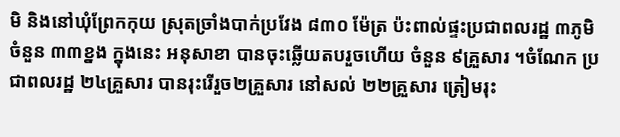មិ និងនៅឃុំព្រែកកុយ ស្រុតច្រាំងបាក់ប្រវែង ៨៣០ ម៉ែត្រ ប៉ះពាល់ផ្ទះប្រជាពលរដ្ឋ ៣ភូមិ ចំនួន ៣៣ខ្នង ក្នុងនេះ អនុសាខា បានចុះឆ្លើយតបរួចហើយ ចំនួន ៩គ្រួសារ ។ចំណែក ប្រជាពលរដ្ឋ ២៤គ្រួសារ បានរុះរើរួច២គ្រួសារ នៅសល់ ២២គ្រួសារ ត្រៀមរុះ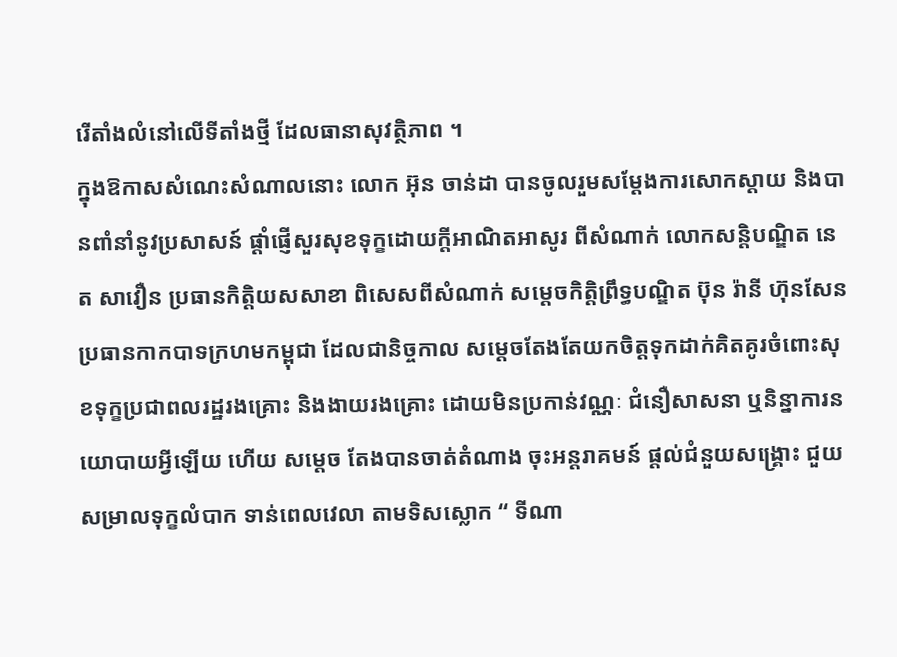រើតាំងលំនៅលើទីតាំងថ្មី ដែលធានាសុវត្ថិភាព ។
ក្នុងឱកាសសំណេះសំណាលនោះ លោក អ៊ុន ចាន់ដា បានចូលរួមសម្តែងការសោកស្តាយ និងបានពាំនាំនូវប្រសាសន៍ ផ្ដាំផ្ញើសួរសុខទុក្ខដោយក្តីអាណិតអាសូរ ពីសំណាក់ លោកសន្តិបណ្ឌិត នេត សាវឿន ប្រធានកិត្តិយសសាខា ពិសេសពីសំណាក់ សម្ដេចកិត្តិព្រឹទ្ធបណ្ឌិត ប៊ុន រ៉ានី ហ៊ុនសែន ប្រធានកាកបាទក្រហមកម្ពុជា ដែលជានិច្ចកាល សម្តេចតែងតែយកចិត្តទុកដាក់គិតគូរចំពោះសុខទុក្ខប្រជាពលរដ្ឋរងគ្រោះ និងងាយរងគ្រោះ ដោយមិនប្រកាន់វណ្ណៈ ជំនឿសាសនា ឬនិន្នាការនយោបាយអ្វីឡើយ ហើយ សម្តេច តែងបានចាត់តំណាង ចុះអន្តរាគមន៍ ផ្តល់ជំនួយសង្រ្គោះ ជួយសម្រាលទុក្ខលំបាក ទាន់ពេលវេលា តាមទិសស្លោក “ ទីណា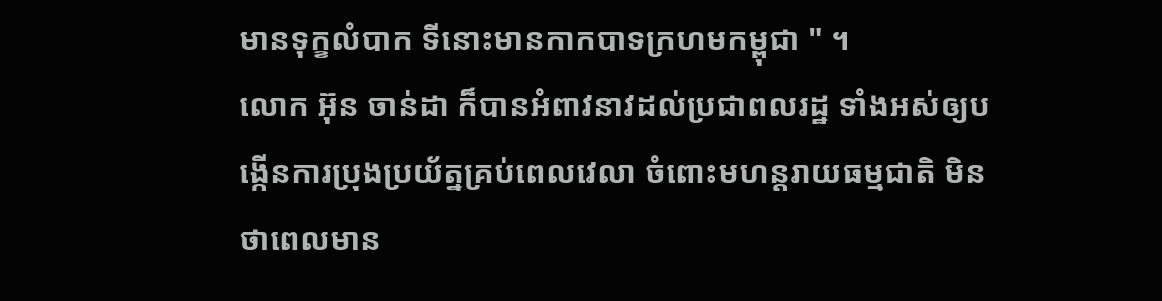មានទុក្ខលំបាក ទីនោះមានកាកបាទក្រហមកម្ពុជា " ។
លោក អ៊ុន ចាន់ដា ក៏បានអំពាវនាវដល់ប្រជាពលរដ្ឋ ទាំងអស់ឲ្យបង្កើនការប្រុងប្រយ័ត្នគ្រប់ពេលវេលា ចំពោះមហន្តរាយធម្មជាតិ មិនថាពេលមាន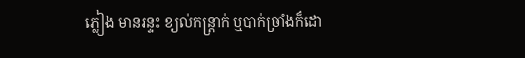ភ្លៀង មានរន្ទះ ខ្យល់កន្ត្រាក់ ឬបាក់ច្រាំងក៏ដោ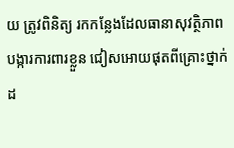យ ត្រូវពិនិត្យ រកកន្លែងដែលធានាសុវត្ថិភាព បង្ការការពារខ្លួន ជៀសអោយផុតពីគ្រោះថ្នាក់ដ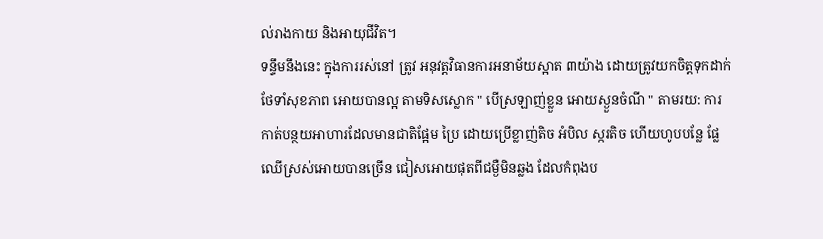ល់រាងកាយ និងអាយុជីវិត។
ទន្ទឹមនឹងនេះ ក្នុងការរស់នៅ ត្រូវ អនុវត្តវិធានការអនាម័យស្អាត ៣យ៉ាង ដោយត្រូវយកចិត្តទុកដាក់ថែទាំសុខភាព អោយបានល្អ តាមទិសស្លោក " បើស្រឡាញ់ខ្លួន អោយស្ងួនចំណី " តាមរយ: ការកាត់បន្ថយអាហារដែលមានជាតិផ្អែម ប្រៃ ដោយប្រើខ្លាញ់តិច អំបិល ស្ករតិច ហើយហូបបន្លែ ផ្លែឈើស្រស់អោយបានច្រើន ជៀសអោយផុតពីជម្ងឺមិនឆ្លង ដែលកំពុងប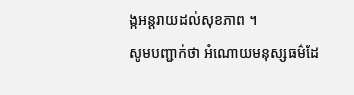ង្កអន្តរាយដល់សុខភាព ។
សូមបញ្ជាក់ថា អំណោយមនុស្សធម៌ដែ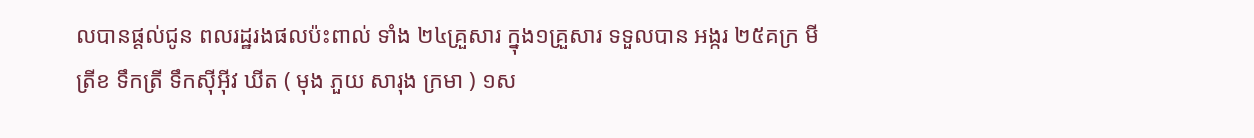លបានផ្ដល់ជូន ពលរដ្ឋរងផលប៉ះពាល់ ទាំង ២៤គ្រួសារ ក្នុង១គ្រួសារ ទទួលបាន អង្ករ ២៥គក្រ មី ត្រីខ ទឹកត្រី ទឹកស៊ីអ៊ីវ ឃីត ( មុង ភួយ សារុង ក្រមា ) ១ស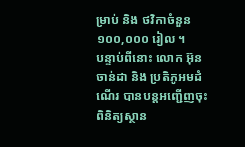ម្រាប់ និង ថវិកាចំនួន ១០០,០០០ រៀល ។
បន្ទាប់ពីនោះ លោក អ៊ុន ចាន់ដា និង ប្រតិភូអមដំណើរ បានបន្តអញ្ជើញចុះពិនិត្យស្ថាន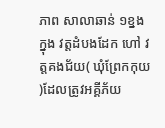ភាព សាលាឆាន់ ១ខ្នង ក្នុង វត្តដំបងដែក ហៅ វត្តគងជ័យ( ឃុំព្រែកកុយ )ដែលត្រូវអគ្គីភ័យ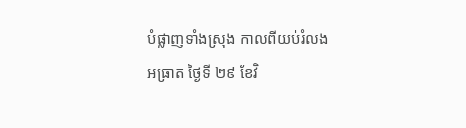បំផ្លាញទាំងស្រុង កាលពីយប់រំលងអធ្រាត ថ្ងៃទី ២៩ ខែវិ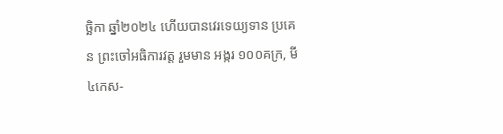ច្ឆិកា ឆ្នាំ២០២៤ ហើយបានវេរទេយ្យទាន ប្រគេន ព្រះចៅអធិការវត្ត រួមមាន អង្ករ ១០០គក្រ, មី ៤កេស-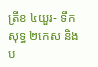ត្រីខ ៤យួរ- ទឹកសុទ្ធ ២កេស និង ប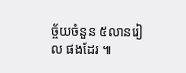ច្ច័យចំនួន ៥លានរៀល ផងដែរ ៕